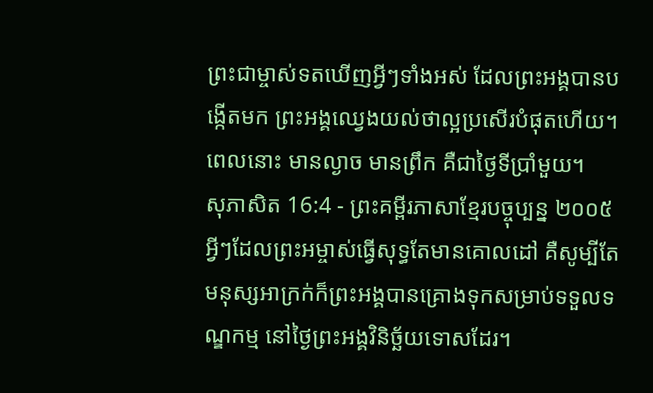ព្រះជាម្ចាស់ទតឃើញអ្វីៗទាំងអស់ ដែលព្រះអង្គបានបង្កើតមក ព្រះអង្គឈ្វេងយល់ថាល្អប្រសើរបំផុតហើយ។ ពេលនោះ មានល្ងាច មានព្រឹក គឺជាថ្ងៃទីប្រាំមួយ។
សុភាសិត 16:4 - ព្រះគម្ពីរភាសាខ្មែរបច្ចុប្បន្ន ២០០៥ អ្វីៗដែលព្រះអម្ចាស់ធ្វើសុទ្ធតែមានគោលដៅ គឺសូម្បីតែមនុស្សអាក្រក់ក៏ព្រះអង្គបានគ្រោងទុកសម្រាប់ទទួលទណ្ឌកម្ម នៅថ្ងៃព្រះអង្គវិនិច្ឆ័យទោសដែរ។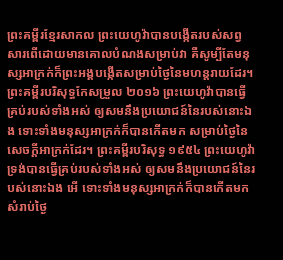ព្រះគម្ពីរខ្មែរសាកល ព្រះយេហូវ៉ាបានបង្កើតរបស់សព្វសារពើដោយមានគោលបំណងសម្រាប់វា គឺសូម្បីតែមនុស្សអាក្រក់ក៏ព្រះអង្គបង្កើតសម្រាប់ថ្ងៃនៃមហន្តរាយដែរ។ ព្រះគម្ពីរបរិសុទ្ធកែសម្រួល ២០១៦ ព្រះយេហូវ៉ាបានធ្វើគ្រប់របស់ទាំងអស់ ឲ្យសមនឹងប្រយោជន៍នៃរបស់នោះឯង ទោះទាំងមនុស្សអាក្រក់ក៏បានកើតមក សម្រាប់ថ្ងៃនៃសេចក្ដីអាក្រក់ដែរ។ ព្រះគម្ពីរបរិសុទ្ធ ១៩៥៤ ព្រះយេហូវ៉ាទ្រង់បានធ្វើគ្រប់របស់ទាំងអស់ ឲ្យសមនឹងប្រយោជន៍នៃរបស់នោះឯង អើ ទោះទាំងមនុស្សអាក្រក់ក៏បានកើតមកសំរាប់ថ្ងៃ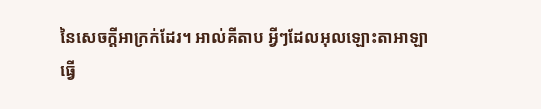នៃសេចក្ដីអាក្រក់ដែរ។ អាល់គីតាប អ្វីៗដែលអុលឡោះតាអាឡាធ្វើ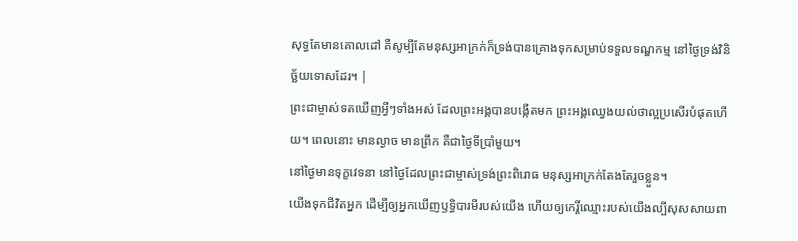សុទ្ធតែមានគោលដៅ គឺសូម្បីតែមនុស្សអាក្រក់ក៏ទ្រង់បានគ្រោងទុកសម្រាប់ទទួលទណ្ឌកម្ម នៅថ្ងៃទ្រង់វិនិច្ឆ័យទោសដែរ។ |
ព្រះជាម្ចាស់ទតឃើញអ្វីៗទាំងអស់ ដែលព្រះអង្គបានបង្កើតមក ព្រះអង្គឈ្វេងយល់ថាល្អប្រសើរបំផុតហើយ។ ពេលនោះ មានល្ងាច មានព្រឹក គឺជាថ្ងៃទីប្រាំមួយ។
នៅថ្ងៃមានទុក្ខវេទនា នៅថ្ងៃដែលព្រះជាម្ចាស់ទ្រង់ព្រះពិរោធ មនុស្សអាក្រក់តែងតែរួចខ្លួន។
យើងទុកជីវិតអ្នក ដើម្បីឲ្យអ្នកឃើញឫទ្ធិបារមីរបស់យើង ហើយឲ្យកេរ្តិ៍ឈ្មោះរបស់យើងល្បីសុសសាយពា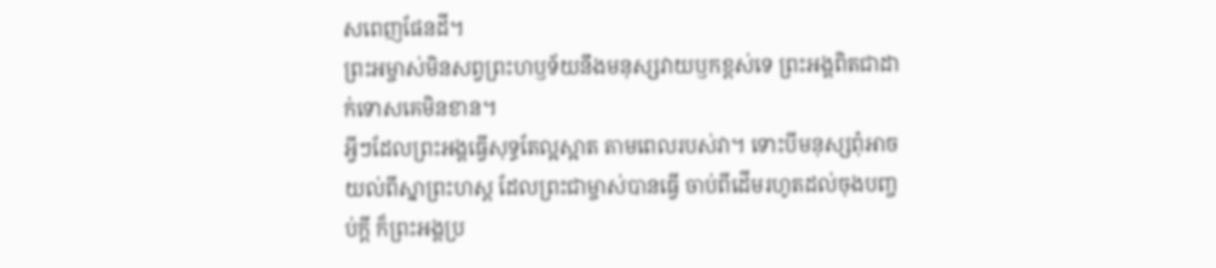សពេញផែនដី។
ព្រះអម្ចាស់មិនសព្វព្រះហឫទ័យនឹងមនុស្សវាយឫកខ្ពស់ទេ ព្រះអង្គពិតជាដាក់ទោសគេមិនខាន។
អ្វីៗដែលព្រះអង្គធ្វើសុទ្ធតែល្អស្អាត តាមពេលរបស់វា។ ទោះបីមនុស្សពុំអាចយល់ពីស្នាព្រះហស្ដ ដែលព្រះជាម្ចាស់បានធ្វើ ចាប់ពីដើមរហូតដល់ចុងបញ្ចប់ក្ដី ក៏ព្រះអង្គប្រ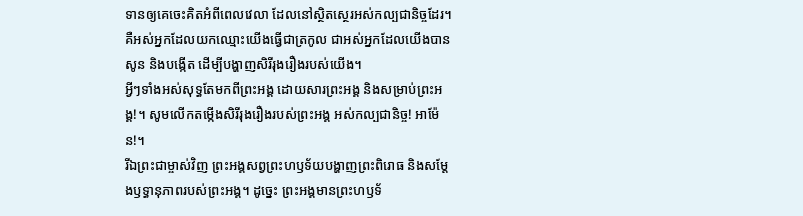ទានឲ្យគេចេះគិតអំពីពេលវេលា ដែលនៅស្ថិតស្ថេរអស់កល្បជានិច្ចដែរ។
គឺអស់អ្នកដែលយកឈ្មោះយើងធ្វើជាត្រកូល ជាអស់អ្នកដែលយើងបានសូន និងបង្កើត ដើម្បីបង្ហាញសិរីរុងរឿងរបស់យើង។
អ្វីៗទាំងអស់សុទ្ធតែមកពីព្រះអង្គ ដោយសារព្រះអង្គ និងសម្រាប់ព្រះអង្គ!។ សូមលើកតម្កើងសិរីរុងរឿងរបស់ព្រះអង្គ អស់កល្បជានិច្ច! អាម៉ែន!។
រីឯព្រះជាម្ចាស់វិញ ព្រះអង្គសព្វព្រះហឫទ័យបង្ហាញព្រះពិរោធ និងសម្តែងឫទ្ធានុភាពរបស់ព្រះអង្គ។ ដូច្នេះ ព្រះអង្គមានព្រះហឫទ័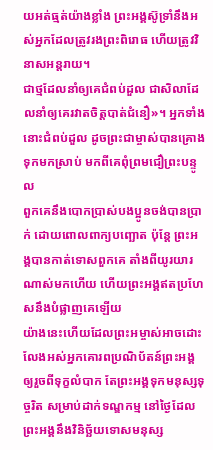យអត់ធ្មត់យ៉ាងខ្លាំង ព្រះអង្គស៊ូទ្រាំនឹងអស់អ្នកដែលត្រូវរងព្រះពិរោធ ហើយត្រូវវិនាសអន្តរាយ។
ជាថ្មដែលនាំឲ្យគេជំពប់ដួល ជាសិលាដែលនាំឲ្យគេរវាតចិត្តបាត់ជំនឿ»។ អ្នកទាំងនោះជំពប់ដួល ដូចព្រះជាម្ចាស់បានគ្រោងទុកមកស្រាប់ មកពីគេពុំព្រមជឿព្រះបន្ទូល
ពួកគេនឹងបោកប្រាស់បងប្អូនចង់បានប្រាក់ ដោយពោលពាក្យបញ្ឆោត ប៉ុន្តែ ព្រះអង្គបានកាត់ទោសពួកគេ តាំងពីយូរយារណាស់មកហើយ ហើយព្រះអង្គឥតប្រហែសនឹងបំផ្លាញគេឡើយ
យ៉ាងនេះហើយដែលព្រះអម្ចាស់អាចដោះលែងអស់អ្នកគោរពប្រណិប័តន៍ព្រះអង្គ ឲ្យរួចពីទុក្ខលំបាក តែព្រះអង្គទុកមនុស្សទុច្ចរិត សម្រាប់ដាក់ទណ្ឌកម្ម នៅថ្ងៃដែលព្រះអង្គនឹងវិនិច្ឆ័យទោសមនុស្ស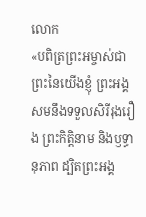លោក
«បពិត្រព្រះអម្ចាស់ជាព្រះនៃយើងខ្ញុំ ព្រះអង្គសមនឹងទទួលសិរីរុងរឿង ព្រះកិត្តិនាម និងឫទ្ធានុភាព ដ្បិតព្រះអង្គ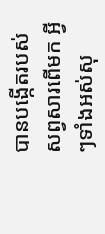បានបង្កើតរបស់សព្វសារពើមក អ្វីៗទាំងអស់សុ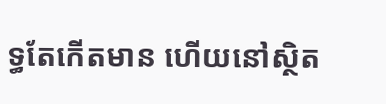ទ្ធតែកើតមាន ហើយនៅស្ថិត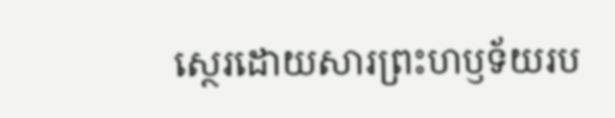ស្ថេរដោយសារព្រះហឫទ័យរប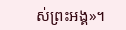ស់ព្រះអង្គ»។